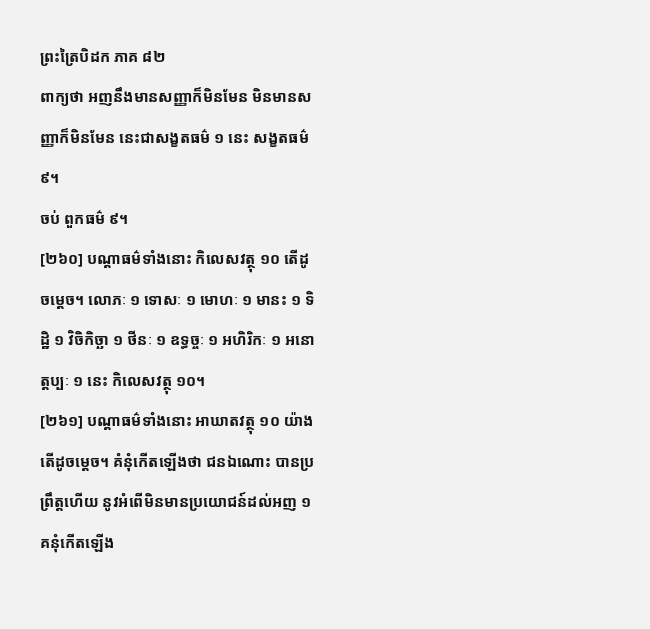ព្រះត្រៃបិដក ភាគ ៨២
ពាក្យថា អញនឹងមានសញ្ញាក៏មិនមែន មិនមានសញ្ញាក៏មិនមែន នេះជាសង្ខតធម៌ ១ នេះ សង្ខតធម៌ ៩។
ចប់ ពួកធម៌ ៩។
[២៦០] បណ្ដាធម៌ទាំងនោះ កិលេសវត្ថុ ១០ តើដូចម្ដេច។ លោភៈ ១ ទោសៈ ១ មោហៈ ១ មានះ ១ ទិដ្ឋិ ១ វិចិកិច្ឆា ១ ថីនៈ ១ ឧទ្ធច្ចៈ ១ អហិរិកៈ ១ អនោត្តប្បៈ ១ នេះ កិលេសវត្ថុ ១០។
[២៦១] បណ្ដាធម៌ទាំងនោះ អាឃាតវត្ថុ ១០ យ៉ាង តើដូចម្ដេច។ គំនុំកើតឡើងថា ជនឯណោះ បានប្រព្រឹត្តហើយ នូវអំពើមិនមានប្រយោជន៍ដល់អញ ១ គនុំកើតឡើង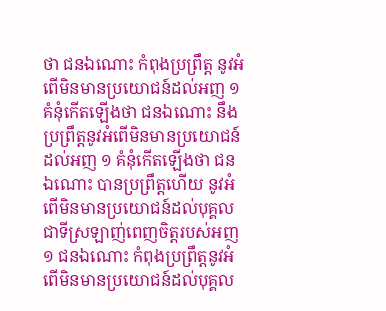ថា ជនឯណោះ កំពុងប្រព្រឹត្ត នូវអំពើមិនមានប្រយោជន៍ដល់អញ ១ គំនុំកើតឡើងថា ជនឯណោះ នឹងប្រព្រឹត្តនូវអំពើមិនមានប្រយោជន៍ដល់អញ ១ គំនុំកើតឡើងថា ជនឯណោះ បានប្រព្រឹត្តហើយ នូវអំពើមិនមានប្រយោជន៍ដល់បុគ្គលជាទីស្រឡាញ់ពេញចិត្តរបស់អញ ១ ជនឯណោះ កំពុងប្រព្រឹត្តនូវអំពើមិនមានប្រយោជន៍ដល់បុគ្គល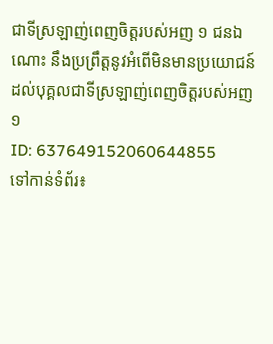ជាទីស្រឡាញ់ពេញចិត្តរបស់អញ ១ ជនឯណោះ នឹងប្រព្រឹត្តនូវអំពើមិនមានប្រយោជន៍ដល់បុគ្គលជាទីស្រឡាញ់ពេញចិត្តរបស់អញ ១
ID: 637649152060644855
ទៅកាន់ទំព័រ៖